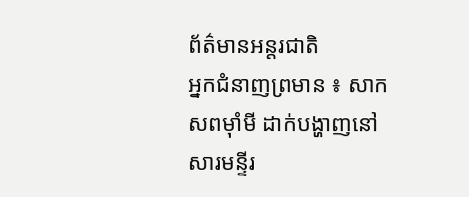ព័ត៌មានអន្តរជាតិ
អ្នកជំនាញព្រមាន ៖ សាកសពម៉ាំមី ដាក់បង្ហាញនៅសារមន្ទីរ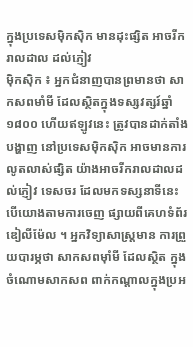ក្នុងប្រទេសម៉ិកស៊ិក មានដុះផ្សិត អាចរីករាលដាល ដល់ភ្ញៀវ
ម៉ិកស៊ិក ៖ អ្នកជំនាញបានព្រមានថា សាកសពមាំមី ដែលស្ថិតក្នុងទស្សវត្សរ៍ឆ្នាំ ១៨០០ ហើយឥឡូវនេះ ត្រូវបានដាក់តាំងបង្ហាញ នៅប្រទេសម៉ិកស៊ិក អាចមានការលូតលាស់ផ្សិត យ៉ាងអាចរីករាលដាលដល់ភ្ញៀវ ទេសចរ ដែលមកទស្សនាទីនេះ បើយោងតាមការចេញ ផ្សាយពីគេហទំព័រឌៀលីម៉ែល ។ អ្នកវិទ្យាសាស្ត្រមាន ការព្រួយបារម្ភថា សាកសពម៉ាំមី ដែលស្ថិត ក្នុងចំណោមសាកសព ពាក់កណ្តាលក្នុងប្រអ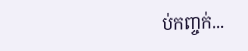ប់កញ្ចក់...